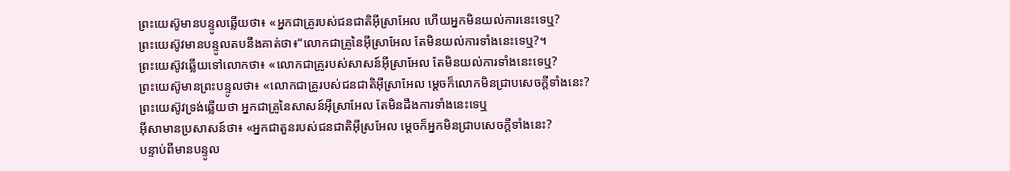ព្រះយេស៊ូមានបន្ទូលឆ្លើយថា៖ «អ្នកជាគ្រូរបស់ជនជាតិអ៊ីស្រាអែល ហើយអ្នកមិនយល់ការនេះទេឬ?
ព្រះយេស៊ូវមានបន្ទូលតបនឹងគាត់ថា៖“លោកជាគ្រូនៃអ៊ីស្រាអែល តែមិនយល់ការទាំងនេះទេឬ?។
ព្រះយេស៊ូវឆ្លើយទៅលោកថា៖ «លោកជាគ្រូរបស់សាសន៍អ៊ីស្រាអែល តែមិនយល់ការទាំងនេះទេឬ?
ព្រះយេស៊ូមានព្រះបន្ទូលថា៖ «លោកជាគ្រូរបស់ជនជាតិអ៊ីស្រាអែល ម្ដេចក៏លោកមិនជ្រាបសេចក្ដីទាំងនេះ?
ព្រះយេស៊ូវទ្រង់ឆ្លើយថា អ្នកជាគ្រូនៃសាសន៍អ៊ីស្រាអែល តែមិនដឹងការទាំងនេះទេឬ
អ៊ីសាមានប្រសាសន៍ថា៖ «អ្នកជាតួនរបស់ជនជាតិអ៊ីស្រអែល ម្ដេចក៏អ្នកមិនជ្រាបសេចក្ដីទាំងនេះ?
បន្ទាប់ពីមានបន្ទូល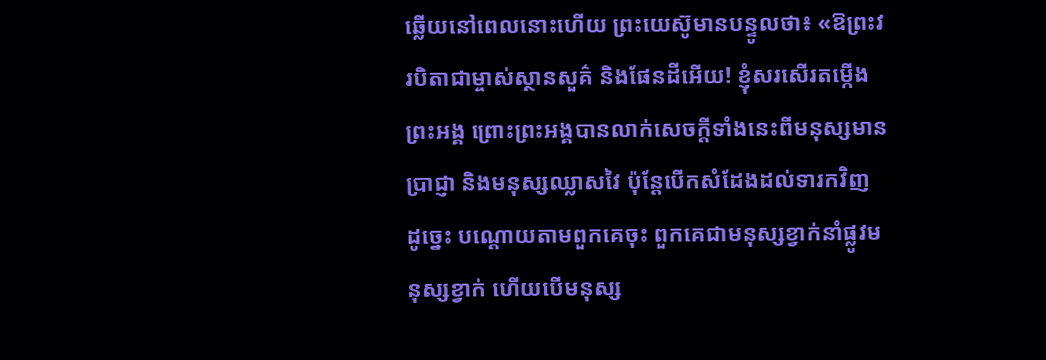ឆ្លើយនៅពេលនោះហើយ ព្រះយេស៊ូមានបន្ទូលថា៖ «ឱព្រះវរបិតាជាម្ចាស់ស្ថានសួគ៌ និងផែនដីអើយ! ខ្ញុំសរសើរតម្កើងព្រះអង្គ ព្រោះព្រះអង្គបានលាក់សេចក្ដីទាំងនេះពីមនុស្សមានប្រាជ្ញា និងមនុស្សឈ្លាសវៃ ប៉ុន្ដែបើកសំដែងដល់ទារកវិញ
ដូច្នេះ បណ្ដោយតាមពួកគេចុះ ពួកគេជាមនុស្សខ្វាក់នាំផ្លូវមនុស្សខ្វាក់ ហើយបើមនុស្ស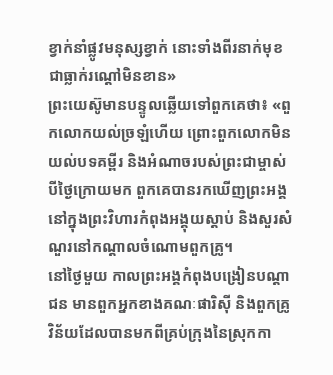ខ្វាក់នាំផ្លូវមនុស្សខ្វាក់ នោះទាំងពីរនាក់មុខជាធ្លាក់រណ្ដៅមិនខាន»
ព្រះយេស៊ូមានបន្ទូលឆ្លើយទៅពួកគេថា៖ «ពួកលោកយល់ច្រឡំហើយ ព្រោះពួកលោកមិនយល់បទគម្ពីរ និងអំណាចរបស់ព្រះជាម្ចាស់
បីថ្ងៃក្រោយមក ពួកគេបានរកឃើញព្រះអង្គនៅក្នុងព្រះវិហារកំពុងអង្គុយស្ដាប់ និងសួរសំណួរនៅកណ្ដាលចំណោមពួកគ្រូ។
នៅថ្ងៃមួយ កាលព្រះអង្គកំពុងបង្រៀនបណ្ដាជន មានពួកអ្នកខាងគណៈផារិស៊ី និងពួកគ្រូវិន័យដែលបានមកពីគ្រប់ក្រុងនៃស្រុកកា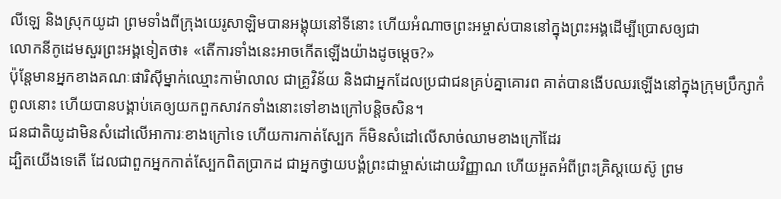លីឡេ និងស្រុកយូដា ព្រមទាំងពីក្រុងយេរូសាឡិមបានអង្គុយនៅទីនោះ ហើយអំណាចព្រះអម្ចាស់បាននៅក្នុងព្រះអង្គដើម្បីប្រោសឲ្យជា
លោកនីកូដេមសួរព្រះអង្គទៀតថា៖ «តើការទាំងនេះអាចកើតឡើងយ៉ាងដូចម្តេច?»
ប៉ុន្ដែមានអ្នកខាងគណៈផារិស៊ីម្នាក់ឈ្មោះកាម៉ាលាល ជាគ្រូវិន័យ និងជាអ្នកដែលប្រជាជនគ្រប់គ្នាគោរព គាត់បានងើបឈរឡើងនៅក្នុងក្រុមប្រឹក្សាកំពូលនោះ ហើយបានបង្គាប់គេឲ្យយកពួកសាវកទាំងនោះទៅខាងក្រៅបន្ដិចសិន។
ជនជាតិយូដាមិនសំដៅលើអាការៈខាងក្រៅទេ ហើយការកាត់ស្បែក ក៏មិនសំដៅលើសាច់ឈាមខាងក្រៅដែរ
ដ្បិតយើងទេតើ ដែលជាពួកអ្នកកាត់ស្បែកពិតប្រាកដ ជាអ្នកថ្វាយបង្គំព្រះជាម្ចាស់ដោយវិញ្ញាណ ហើយអួតអំពីព្រះគ្រិស្ដយេស៊ូ ព្រម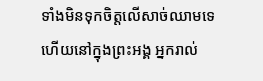ទាំងមិនទុកចិត្តលើសាច់ឈាមទេ
ហើយនៅក្នុងព្រះអង្គ អ្នករាល់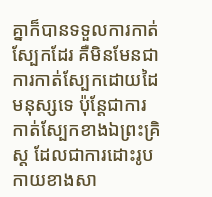គ្នាក៏បានទទួលការកាត់ស្បែកដែរ គឺមិនមែនជាការកាត់ស្បែកដោយដៃមនុស្សទេ ប៉ុន្ដែជាការកាត់ស្បែកខាងឯព្រះគ្រិស្ដ ដែលជាការដោះរូបកាយខាងសា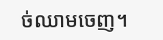ច់ឈាមចេញ។